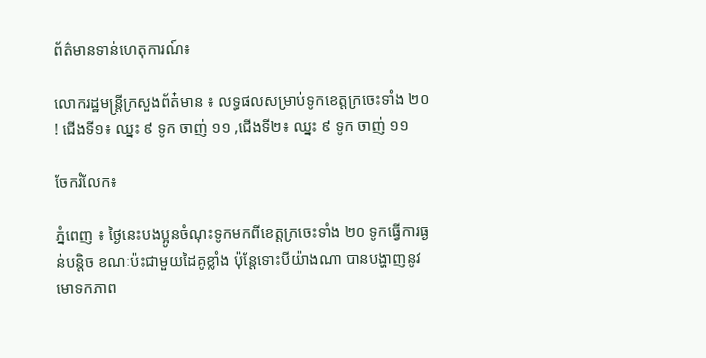ព័ត៌មានទាន់ហេតុការណ៍៖

លោករដ្ឋមន្ត្រីក្រសួងព័ត៎មាន ៖ លទ្ធផលសម្រាប់ទូកខេត្តក្រចេះទាំង ២០ ! ជើងទី១៖ ឈ្នះ ៩ ទូក ចាញ់ ១១ ,ជើងទី២៖ ឈ្នះ ៩ ទូក ចាញ់ ១១

ចែករំលែក៖

ភ្នំពេញ ៖ ថ្ងៃនេះបងប្អូនចំណុះទូកមកពីខេត្តក្រចេះទាំង ២០ ទូកធ្វើការធ្ងន់បន្តិច ខណៈប៉ះជាមួយដៃគូខ្លាំង ប៉ុន្តែទោះបីយ៉ាងណា បានបង្ហាញនូវមោទកភាព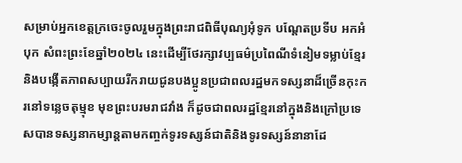សម្រាប់អ្នកខេត្តក្រចេះចូលរួមក្នុងព្រះរាជពិធីបុណ្យអុំទូក បណ្តែតប្រទីប អកអំបុក សំពះព្រះខែឆ្នាំ២០២៤ នេះដើម្បីថែរក្សាវប្បធម៌ប្រពៃណីទំនៀមទម្លាប់ខ្មែរ និងបង្កើតភាពសប្បាយរីករាយជូនបងប្អូនប្រជាពលរដ្ឋមកទស្សនាដ៏ច្រើនកុះករនៅទន្លេចតុម្មុខ មុខព្រះបរមរាជវាំង ក៏ដូចជាពលរដ្ឋខ្មែរនៅក្នុងនិងក្រៅប្រទេសបានទស្សនាកម្សាន្តតាមកញ្ចក់ទូរទស្សន៍ជាតិនិងទូរទស្សន៍នានាដែ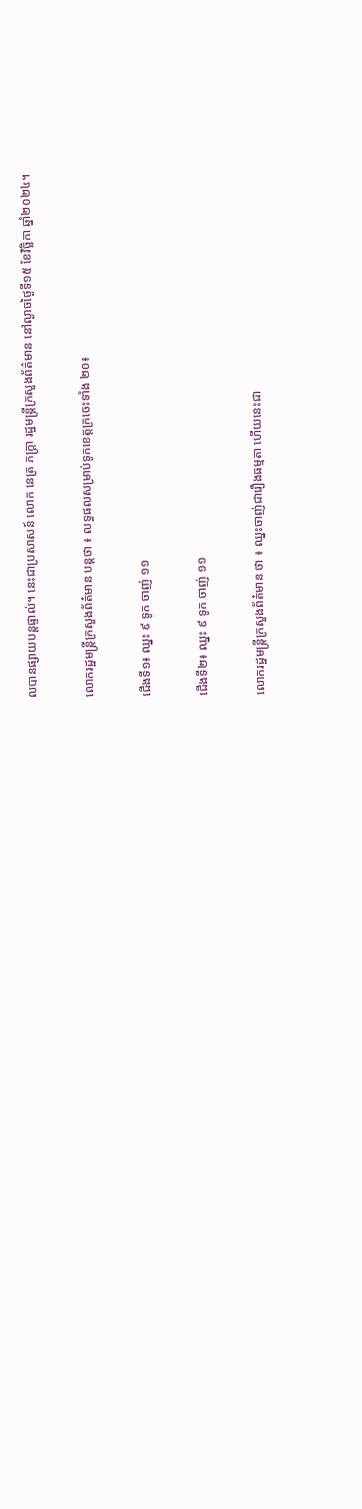លបានផ្សាយបន្តផ្ទាល់។ នេះជាប្រសាសន៍ លោក នេត្រ ភក្ត្រា រដ្ឋមន្ត្រីក្រសួងព័ត៌មាន នៅល្ងាចថ្ងៃទី១៥ ខែវិច្ឆិកា ឆ្នាំ២០២៤។

លោករដ្ឋមន្ត្រីក្រសួងព័ត៎មាន បន្តថា ៖ លទ្ធផលសម្រាប់ទូកខេត្តក្រចេះទាំង ២០៖

ជើងទី១៖ ឈ្នះ ៩ ទូក ចាញ់ ១១

ជើងទី២៖ ឈ្នះ ៩ ទូក ចាញ់ ១១

លោករដ្ឋមន្ត្រីក្រសួងព័ត៎មាន ថា ៖ ឈ្នះចាញ់ជារឿងធម្មតា ហើយនេះជា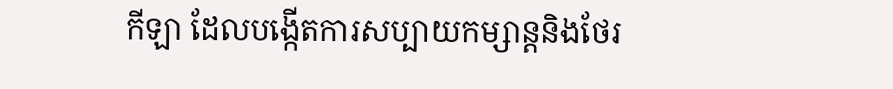កីឡា ដែលបង្កើតការសប្បាយកម្សាន្តនិងថែរ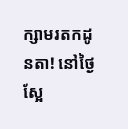ក្សាមរតកដូនតា! នៅថ្ងៃស្អែ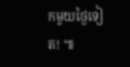កមួយថ្ងៃទៀត! ៕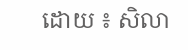ដោយ ៖ សិលា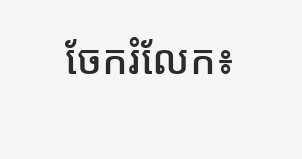ចែករំលែក៖